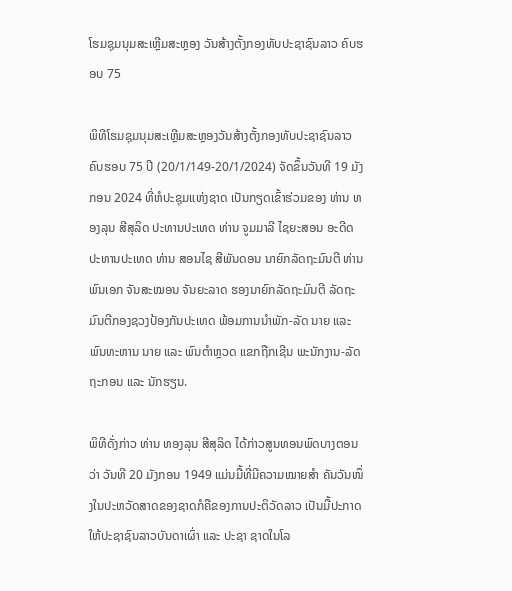ໂຮມຊຸມນຸມສະເຫຼີມສະຫຼອງ ວັນສ້າງຕັ້ງກອງທັບປະຊາຊົນລາວ ຄົບຮອບ 75

ພິທີໂຮມຊຸມນຸມສະເຫຼີມສະຫຼອງວັນສ້າງຕັ້ງກອງທັບປະຊາຊົນລາວ ຄົບຮອບ 75 ປີ (20/1/149-20/1/2024) ຈັດຂຶ້ນວັນທີ 19 ມັງກອນ 2024 ທີ່ຫໍປະຊຸມແຫ່ງຊາດ ເປັນກຽດເຂົ້າຮ່ວມຂອງ ທ່ານ ທອງລຸນ ສີສຸລິດ ປະທານປະເທດ ທ່ານ ຈູມມາລີ ໄຊຍະສອນ ອະດີດປະທານປະເທດ ທ່ານ ສອນໄຊ ສີພັນດອນ ນາຍົກລັດຖະມົນຕີ ທ່ານ ພົນເອກ ຈັນສະໝອນ ຈັນຍະລາດ ຮອງນາຍົກລັດຖະມົນຕີ ລັດຖະມົນຕີກອງຊວງປ້ອງກັນປະເທດ ພ້ອມການນຳພັກ-ລັດ ນາຍ ແລະ ພົນທະຫານ ນາຍ ແລະ ພົນຕຳຫຼວດ ແຂກຖືກເຊີນ ພະນັກງານ-ລັດຖະກອນ ແລະ ນັກຮຽນ.

ພິທີດັ່ງກ່າວ ທ່ານ ທອງລຸນ ສີສຸລິດ ໄດ້ກ່າວສູນທອນພົດບາງຕອນວ່າ ວັນທີ 20 ມັງກອນ 1949 ແມ່ນມື້ທີ່ມີຄວາມໝາຍສໍາ ຄັນວັນໜຶ່ງໃນປະຫວັດສາດຂອງຊາດກໍຄືຂອງການປະຕິວັດລາວ ເປັນມື້ປະກາດໃຫ້ປະຊາຊົນລາວບັນດາເຜົ່າ ແລະ ປະຊາ ຊາດໃນໂລ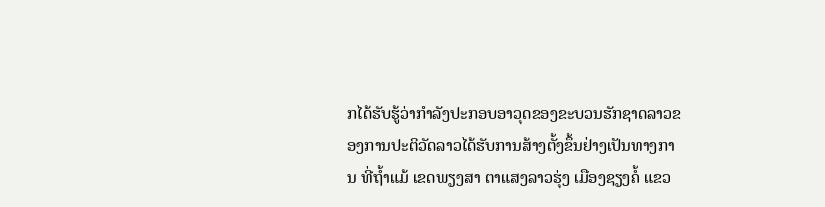ກໄດ້ຮັບຮູ້ວ່າກຳລັງປະກອບອາວຸດຂອງຂະບວນຮັກຊາດລາວຂອງການປະຕິວັດລາວໄດ້ຮັບການສ້າງຕັ້ງຂຶ້ນຢ່າງເປັນທາງການ ທີ່ຖໍ້າແມ້ ເຂດພຽງສາ ຕາແສງລາວຮຸ່ງ ເມືອງຊຽງຄໍ້ ແຂວ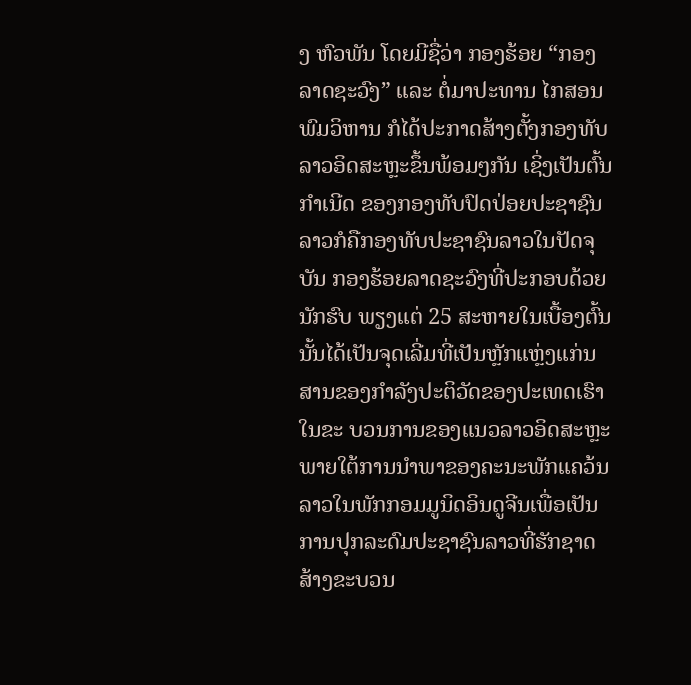ງ ຫົວພັນ ໂດຍມີຊື່ວ່າ ກອງຮ້ອຍ “ກອງລາດຊະວົງ” ແລະ ຕໍ່ມາປະທານ ໄກສອນ ພົມວິຫານ ກໍໄດ້ປະກາດສ້າງຕັ້ງກອງທັບລາວອິດສະຫຼະຂຶ້ນພ້ອມໆກັນ ເຊິ່ງເປັນຕົ້ນ ກຳເນີດ ຂອງກອງທັບປົດປ່ອຍປະຊາຊົນລາວກໍຄືກອງທັບປະຊາຊົນລາວໃນປັດຈຸບັນ ກອງຮ້ອຍລາດຊະວົງທີ່ປະກອບດ້ວຍນັກຮົບ ພຽງແຕ່ 25 ສະຫາຍໃນເບື້ອງຕົ້ນນັ້ນໄດ້ເປັນຈຸດເລີ່ມທີ່ເປັນຫຼັກແຫຼ່ງແກ່ນສານຂອງກໍາລັງປະຕິວັດຂອງປະເທດເຮົາໃນຂະ ບວນການຂອງແນວລາວອິດສະຫຼະພາຍໃຕ້ການນໍາພາຂອງຄະນະພັກແຄວ້ນລາວໃນພັກກອມມູນິດອິນດູຈີນເພື່ອເປັນການປຸກລະດົມປະຊາຊົນລາວທີ່ຮັກຊາດສ້າງຂະບວນ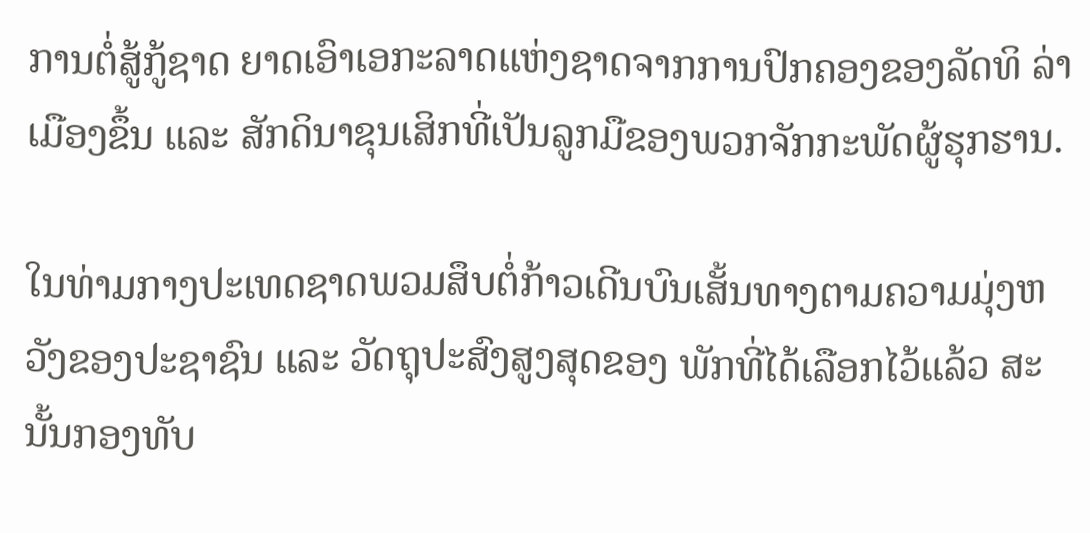ການຕໍ່ສູ້ກູ້ຊາດ ຍາດເອົາເອກະລາດແຫ່ງຊາດຈາກການປົກຄອງຂອງລັດທິ ລ່າເມືອງຂຶ້ນ ແລະ ສັກດິນາຂຸນເສິກທີ່ເປັນລູກມືຂອງພວກຈັກກະພັດຜູ້ຮຸກຮານ.

ໃນທ່າມກາງປະເທດຊາດພວມສຶບຕໍ່ກ້າວເດີນບົນເສັ້ນທາງຕາມຄວາມມຸ່ງຫວັງຂອງປະຊາຊົນ ແລະ ວັດຖຸປະສົງສູງສຸດຂອງ ພັກທີ່ໄດ້ເລືອກໄວ້ແລ້ວ ສະນັ້ນກອງທັບ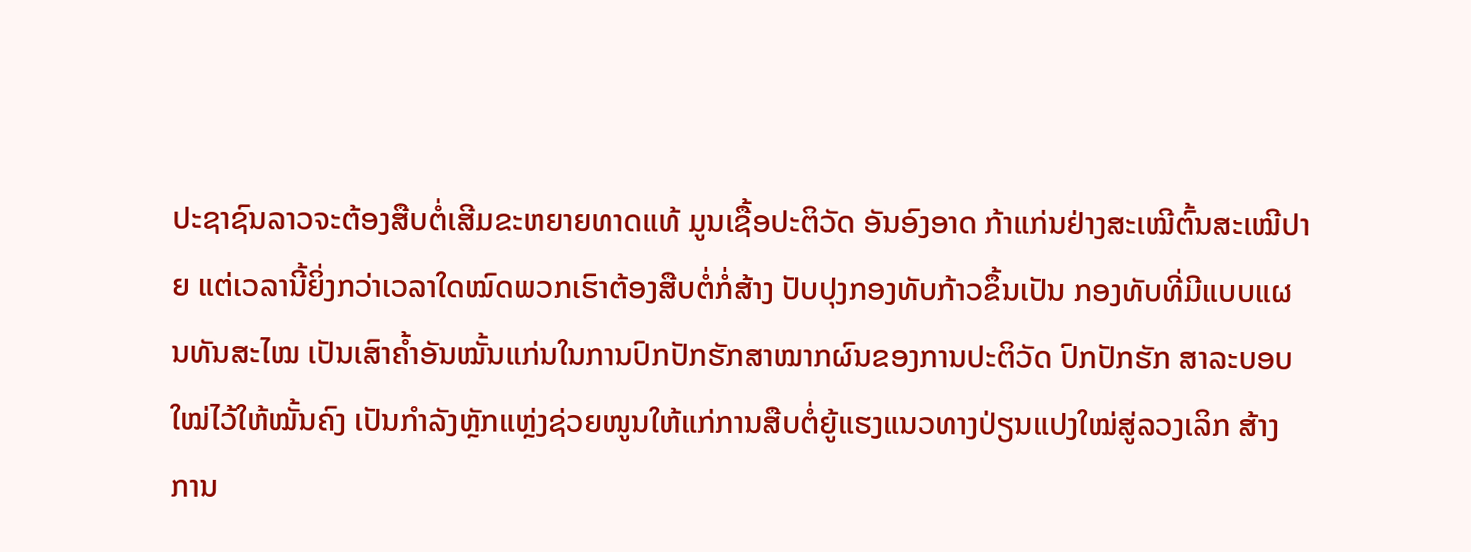ປະຊາຊົນລາວຈະຕ້ອງສືບຕໍ່ເສີມຂະຫຍາຍທາດແທ້ ມູນເຊື້ອປະຕິວັດ ອັນອົງອາດ ກ້າແກ່ນຢ່າງສະເໝີຕົ້ນສະເໝີປາຍ ແຕ່ເວລານີ້ຍິ່ງກວ່າເວລາໃດໝົດພວກເຮົາຕ້ອງສືບຕໍ່ກໍ່ສ້າງ ປັບປຸງກອງທັບກ້າວຂຶ້ນເປັນ ກອງທັບທີ່ມີແບບແຜນທັນສະໄໝ ເປັນເສົາຄໍ້າອັນໝັ້ນແກ່ນໃນການປົກປັກຮັກສາໝາກຜົນຂອງການປະຕິວັດ ປົກປັກຮັກ ສາລະບອບໃໝ່ໄວ້ໃຫ້ໝັ້ນຄົງ ເປັນກຳລັງຫຼັກແຫຼ່ງຊ່ວຍໜູນໃຫ້ແກ່ການສືບຕໍ່ຍູ້ແຮງແນວທາງປ່ຽນແປງໃໝ່ສູ່ລວງເລິກ ສ້າງ ການ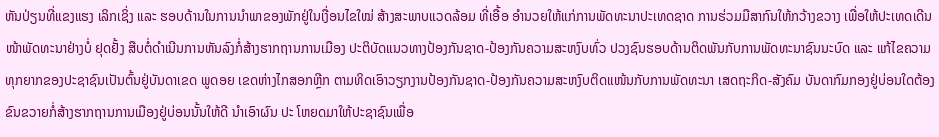ຫັນປ່ຽນທີ່ແຂງແຮງ ເລິກເຊິ່ງ ແລະ ຮອບດ້ານໃນການນໍາພາຂອງພັກຢູ່ໃນເງື່ອນໄຂໃໝ່ ສ້າງສະພາບແວດລ້ອມ ທີ່ເອື້ອ ອໍານວຍໃຫ້ແກ່ການພັດທະນາປະເທດຊາດ ການຮ່ວມມືສາກົນໃຫ້ກວ້າງຂວາງ ເພື່ອໃຫ້ປະເທດເດີນໜ້າພັດທະນາຢ່າງບໍ່ ຢຸດຢັ້ງ ສືບຕໍ່ດໍາເນີນການຫັນລົງກໍ່ສ້າງຮາກຖານການເມືອງ ປະຕິບັດແນວທາງປ້ອງກັນຊາດ-ປ້ອງກັນຄວາມສະຫງົບທົ່ວ ປວງຊົນຮອບດ້ານຕິດພັນກັບການພັດທະນາຊົນນະບົດ ແລະ ແກ້ໄຂຄວາມທຸກຍາກຂອງປະຊາຊົນເປັນຕົ້ນຢູ່ບັນດາເຂດ ພູດອຍ ເຂດຫ່າງໄກສອກຫຼີກ ຕາມທິດເອົາວຽກງານປ້ອງກັນຊາດ-ປ້ອງກັນຄວາມສະຫງົບຕິດແໜ້ນກັບການພັດທະນາ ເສດຖະກິດ-ສັງຄົມ ບັນດາກົມກອງຢູ່ບ່ອນໃດຕ້ອງຂົນຂວາຍກໍ່ສ້າງຮາກຖານການເມືອງຢູ່ບ່ອນນັ້ນໃຫ້ດີ ນໍາເອົາຜົນ ປະ ໂຫຍດມາໃຫ້ປະຊາຊົນເພື່ອ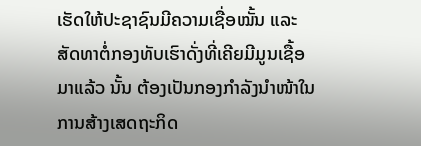ເຮັດໃຫ້ປະຊາຊົນມີຄວາມເຊື່ອໝັ້ນ ແລະ ສັດທາຕໍ່ກອງທັບເຮົາດັ່ງທີ່ເຄີຍມີມູນເຊື້ອມາແລ້ວ ນັ້ນ ຕ້ອງເປັນກອງກຳລັງນໍາໜ້າໃນການສ້າງເສດຖະກິດ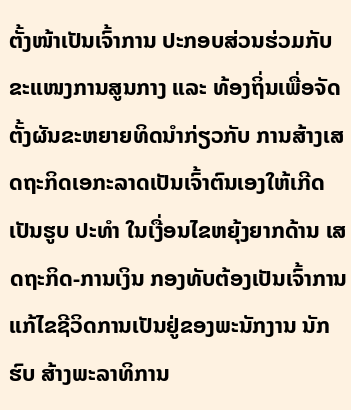ຕັ້ງໜ້າເປັນເຈົ້າການ ປະກອບສ່ວນຮ່ວມກັບຂະແໜງການສູນກາງ ແລະ ທ້ອງຖິ່ນເພື່ອຈັດຕັ້ງຜັນຂະຫຍາຍທິດນໍາກ່ຽວກັບ ການສ້າງເສດຖະກິດເອກະລາດເປັນເຈົ້າຕົນເອງໃຫ້ເກີດເປັນຮູບ ປະທຳ ໃນເງື່ອນໄຂຫຍຸ້ງຍາກດ້ານ ເສດຖະກິດ-ການເງິນ ກອງທັບຕ້ອງເປັນເຈົ້າການແກ້ໄຂຊີວິດການເປັນຢູ່ຂອງພະນັກງານ ນັກຮົບ ສ້າງພະລາທິການ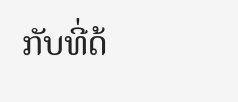ກັບທີ່ດ້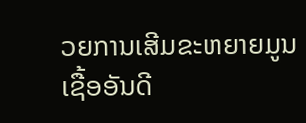ວຍການເສີມຂະຫຍາຍມູນເຊື້ອອັນດີ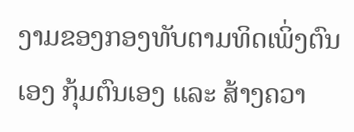ງາມຂອງກອງທັບຕາມທິດເພິ່ງຕົນເອງ ກຸ້ມຕົນເອງ ແລະ ສ້າງຄວາ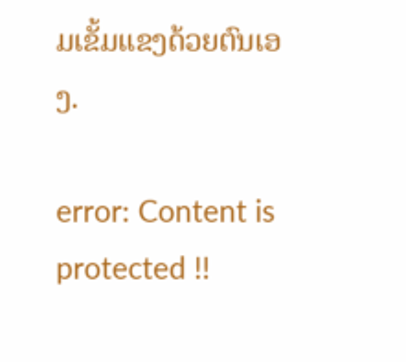ມເຂັ້ມແຂງດ້ວຍຕົນເອງ.

error: Content is protected !!